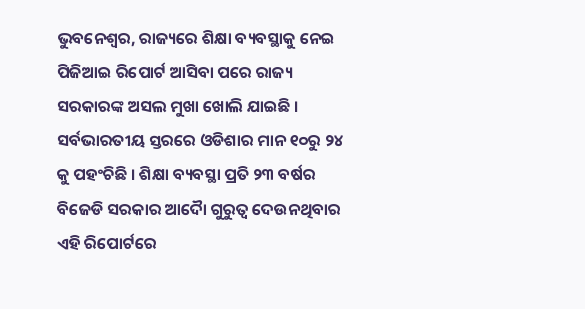ଭୁବନେଶ୍ୱର, ରାଜ୍ୟରେ ଶିକ୍ଷା ବ୍ୟବସ୍ଥାକୁ ନେଇ ପିଜିଆଇ ରିପୋର୍ଟ ଆସିବା ପରେ ରାଜ୍ୟ ସରକାରଙ୍କ ଅସଲ ମୁଖା ଖୋଲି ଯାଇଛି । ସର୍ବଭାରତୀୟ ସ୍ତରରେ ଓଡିଶାର ମାନ ୧୦ରୁ ୨୪ କୁ ପହଂଚିଛି । ଶିକ୍ଷା ବ୍ୟବସ୍ଥା ପ୍ରତି ୨୩ ବର୍ଷର ବିଜେଡି ସରକାର ଆଦୈା ଗୁରୁତ୍ୱ ଦେଉନଥିବାର ଏହି ରିପୋର୍ଟରେ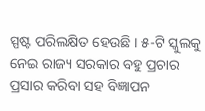ସ୍ପଷ୍ଟ ପରିଲକ୍ଷିତ ହେଉଛି । ୫-ଟି ସ୍କୁଲକୁ ନେଇ ରାଜ୍ୟ ସରକାର ବହୁ ପ୍ରଚାର ପ୍ରସାର କରିବା ସହ ବିଜ୍ଞାପନ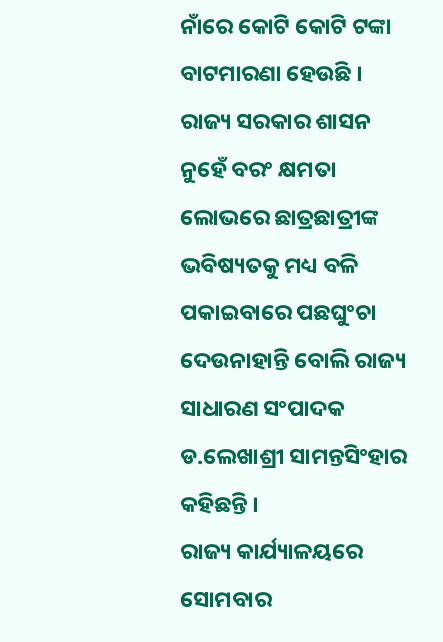ନାଁରେ କୋଟି କୋଟି ଟଙ୍କା ବାଟମାରଣା ହେଉଛି । ରାଜ୍ୟ ସରକାର ଶାସନ ନୁହେଁ ବରଂ କ୍ଷମତା ଲୋଭରେ ଛାତ୍ରଛାତ୍ରୀଙ୍କ ଭବିଷ୍ୟତକୁ ମଧ୍ୟ ବଳି ପକାଇବାରେ ପଛଘୁଂଚା ଦେଉନାହାନ୍ତି ବୋଲି ରାଜ୍ୟ ସାଧାରଣ ସଂପାଦକ ଡ.ଲେଖାଶ୍ରୀ ସାମନ୍ତସିଂହାର କହିଛନ୍ତି ।
ରାଜ୍ୟ କାର୍ଯ୍ୟାଳୟରେ ସୋମବାର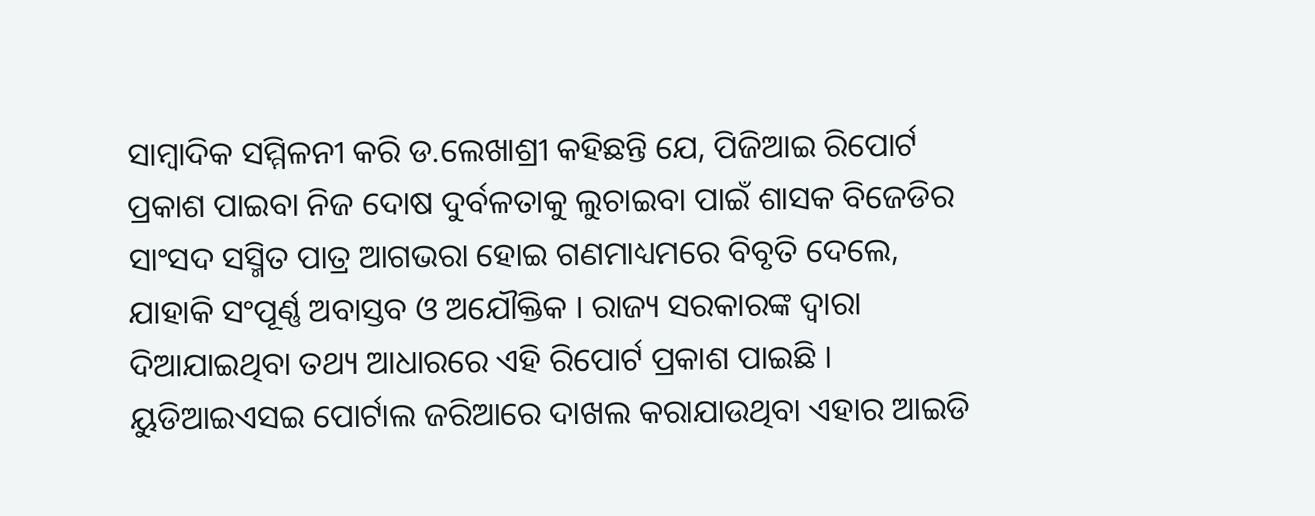ସାମ୍ବାଦିକ ସମ୍ମିଳନୀ କରି ଡ.ଲେଖାଶ୍ରୀ କହିଛନ୍ତି ଯେ, ପିଜିଆଇ ରିପୋର୍ଟ ପ୍ରକାଶ ପାଇବା ନିଜ ଦୋଷ ଦୁର୍ବଳତାକୁ ଲୁଚାଇବା ପାଇଁ ଶାସକ ବିଜେଡିର ସାଂସଦ ସସ୍ମିତ ପାତ୍ର ଆଗଭରା ହୋଇ ଗଣମାଧ୍ୟମରେ ବିବୃତି ଦେଲେ, ଯାହାକି ସଂପୂର୍ଣ୍ଣ ଅବାସ୍ତବ ଓ ଅଯୌକ୍ତିକ । ରାଜ୍ୟ ସରକାରଙ୍କ ଦ୍ୱାରା ଦିଆଯାଇଥିବା ତଥ୍ୟ ଆଧାରରେ ଏହି ରିପୋର୍ଟ ପ୍ରକାଶ ପାଇଛି । ୟୁଡିଆଇଏସଇ ପୋର୍ଟାଲ ଜରିଆରେ ଦାଖଲ କରାଯାଉଥିବା ଏହାର ଆଇଡି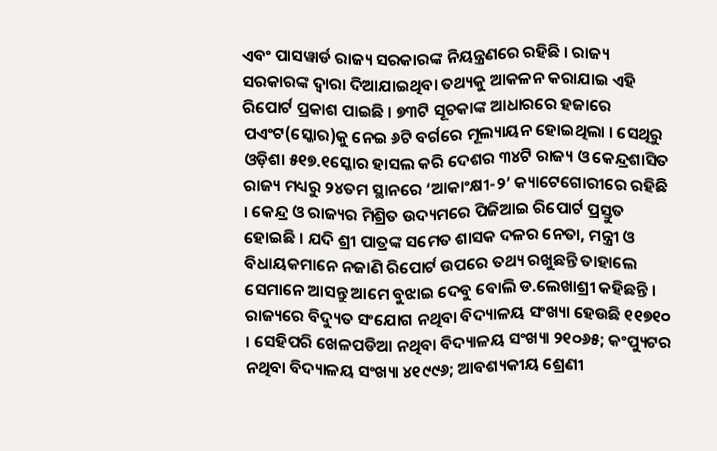ଏବଂ ପାସୱାର୍ଡ ରାଜ୍ୟ ସରକାରଙ୍କ ନିୟନ୍ତ୍ରଣରେ ରହିଛି । ରାଜ୍ୟ ସରକାରଙ୍କ ଦ୍ୱାରା ଦିଆଯାଇଥିବା ତଥ୍ୟକୁ ଆକଳନ କରାଯାଇ ଏହି ରିପୋର୍ଟ ପ୍ରକାଶ ପାଇଛି । ୭୩ଟି ସୂଚକାଙ୍କ ଆଧାରରେ ହଜାରେ ପଏଂଟ(ସ୍କୋର)କୁ ନେଇ ୬ଟି ବର୍ଗରେ ମୂଲ୍ୟାୟନ ହୋଇଥିଲା । ସେଥିରୁ ଓଡ଼ିଶା ୫୧୭.୧ସ୍କୋର ହାସଲ କରି ଦେଶର ୩୪ଟି ରାଜ୍ୟ ଓ କେନ୍ଦ୍ରଶାସିତ ରାଜ୍ୟ ମଧ୍ୟରୁ ୨୪ତମ ସ୍ଥାନରେ ‘ଆକାଂକ୍ଷୀ-୨’ କ୍ୟାଟେଗୋରୀରେ ରହିଛି । କେନ୍ଦ୍ର ଓ ରାଜ୍ୟର ମିଶ୍ରିତ ଉଦ୍ୟମରେ ପିଜିଆଇ ରିପୋର୍ଟ ପ୍ରସ୍ତୁତ ହୋଇଛି । ଯଦି ଶ୍ରୀ ପାତ୍ରଙ୍କ ସମେତ ଶାସକ ଦଳର ନେତା, ମନ୍ତ୍ରୀ ଓ ବିଧାୟକମାନେ ନଜାଣି ରିପୋର୍ଟ ଉପରେ ତଥ୍ୟ ରଖୁଛନ୍ତି ତାହାଲେ ସେମାନେ ଆସନ୍ତୁ ଆମେ ବୁଝାଇ ଦେବୁ ବୋଲି ଡ.ଲେଖାଶ୍ରୀ କହିଛନ୍ତି ।
ରାଜ୍ୟରେ ବିଦ୍ୟୁତ ସଂଯୋଗ ନଥିବା ବିଦ୍ୟାଳୟ ସଂଖ୍ୟା ହେଉଛି ୧୧୭୧୦ । ସେହିପରି ଖେଳପଡିଆ ନଥିବା ବିଦ୍ୟାଳୟ ସଂଖ୍ୟା ୨୧୦୬୫; କଂପ୍ୟୁଟର ନଥିବା ବିଦ୍ୟାଳୟ ସଂଖ୍ୟା ୪୧୯୯୬; ଆବଶ୍ୟକୀୟ ଶ୍ରେଣୀ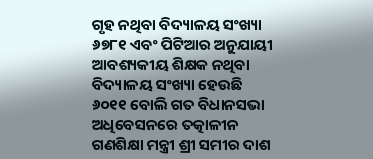ଗୃହ ନଥିବା ବିଦ୍ୟାଳୟ ସଂଖ୍ୟା ୬୭୮୧ ଏବଂ ପିଟିଆର ଅନୁଯାୟୀ ଆବଶ୍ୟକୀୟ ଶିକ୍ଷକ ନଥିବା ବିଦ୍ୟାଳୟ ସଂଖ୍ୟା ହେଉଛି ୬୦୧୧ ବୋଲି ଗତ ବିଧାନସଭା ଅଧିବେସନରେ ତତ୍କାଳୀନ ଗଣଶିକ୍ଷା ମନ୍ତ୍ରୀ ଶ୍ରୀ ସମୀର ଦାଶ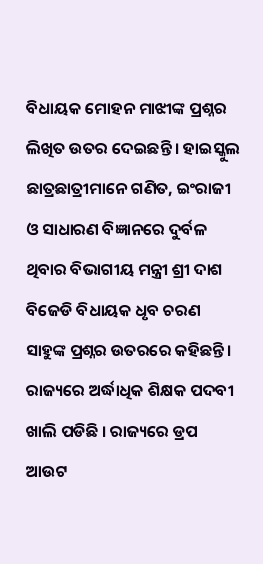ବିଧାୟକ ମୋହନ ମାଝୀଙ୍କ ପ୍ରଶ୍ନର ଲିଖିତ ଉତର ଦେଇଛନ୍ତି । ହାଇସ୍କୁଲ ଛାତ୍ରଛାତ୍ରୀମାନେ ଗଣିତ, ଇଂରାଜୀ ଓ ସାଧାରଣ ବିଜ୍ଞାନରେ ଦୁର୍ବଳ ଥିବାର ବିଭାଗୀୟ ମନ୍ତ୍ରୀ ଶ୍ରୀ ଦାଶ ବିଜେଡି ବିଧାୟକ ଧୃବ ଚରଣ ସାହୁଙ୍କ ପ୍ରଶ୍ନର ଉତରରେ କହିଛନ୍ତି । ରାଜ୍ୟରେ ଅର୍ଦ୍ଧାଧିକ ଶିକ୍ଷକ ପଦବୀ ଖାଲି ପଡିଛି । ରାଜ୍ୟରେ ଡ୍ରପ ଆଉଟ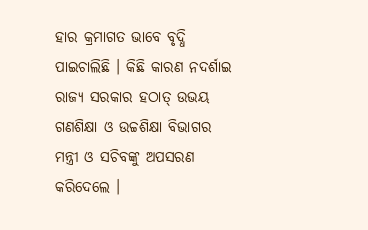ହାର କ୍ରମାଗତ ଭାବେ ବୃଦ୍ଧି ପାଇଚାଲିଛି । କିଛି କାରଣ ନଦର୍ଶାଇ ରାଜ୍ୟ ସରକାର ହଠାତ୍ ଉଭୟ ଗଣଶିକ୍ଷା ଓ ଉଚ୍ଚଶିକ୍ଷା ବିଭାଗର ମନ୍ତ୍ରୀ ଓ ସଚିବଙ୍କୁ ଅପସରଣ କରିଦେଲେ ।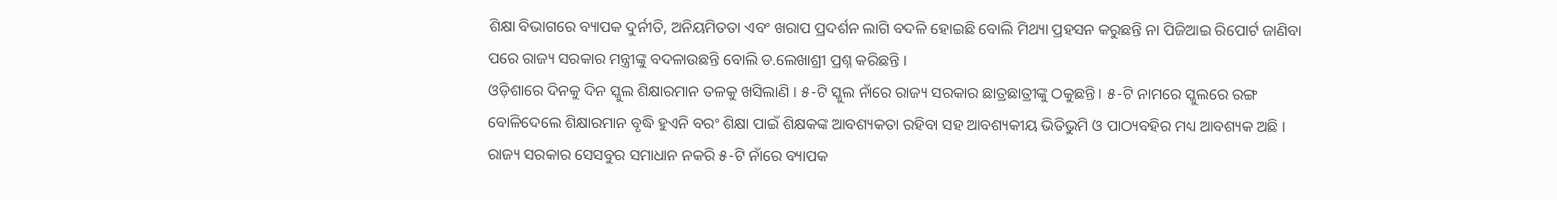ଶିକ୍ଷା ବିଭାଗରେ ବ୍ୟାପକ ଦୁର୍ନୀତି, ଅନିୟମିତତା ଏବଂ ଖରାପ ପ୍ରଦର୍ଶନ ଲାଗି ବଦଳି ହୋଇଛି ବୋଲି ମିଥ୍ୟା ପ୍ରହସନ କରୁଛନ୍ତି ନା ପିଜିଆଇ ରିପୋର୍ଟ ଜାଣିବା ପରେ ରାଜ୍ୟ ସରକାର ମନ୍ତ୍ରୀଙ୍କୁ ବଦଳାଉଛନ୍ତି ବୋଲି ଡ.ଲେଖାଶ୍ରୀ ପ୍ରଶ୍ନ କରିଛନ୍ତି ।
ଓଡ଼ିଶାରେ ଦିନକୁ ଦିନ ସ୍କୁଲ ଶିକ୍ଷାରମାନ ତଳକୁ ଖସିଲାଣି । ୫-ଟି ସ୍କୁଲ ନାଁରେ ରାଜ୍ୟ ସରକାର ଛାତ୍ରଛାତ୍ରୀଙ୍କୁ ଠକୁଛନ୍ତି । ୫-ଟି ନାମରେ ସ୍କୁଲରେ ରଙ୍ଗ ବୋଳିଦେଲେ ଶିକ୍ଷାରମାନ ବୃଦ୍ଧି ହୁଏନି ବରଂ ଶିକ୍ଷା ପାଇଁ ଶିକ୍ଷକଙ୍କ ଆବଶ୍ୟକତା ରହିବା ସହ ଆବଶ୍ୟକୀୟ ଭିତିଭୁମି ଓ ପାଠ୍ୟବହିର ମଧ୍ୟ ଆବଶ୍ୟକ ଅଛି । ରାଜ୍ୟ ସରକାର ସେସବୁର ସମାଧାନ ନକରି ୫-ଟି ନାଁରେ ବ୍ୟାପକ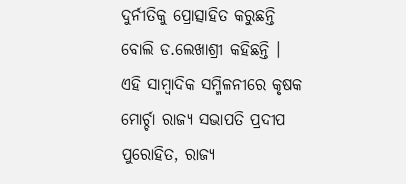ଦୁର୍ନୀତିକୁ ପ୍ରୋତ୍ସାହିତ କରୁଛନ୍ତି ବୋଲି ଡ.ଲେଖାଶ୍ରୀ କହିଛନ୍ତି ।
ଏହି ସାମ୍ବାଦିକ ସମ୍ମିଳନୀରେ କୃଷକ ମୋର୍ଚ୍ଚା ରାଜ୍ୟ ସଭାପତି ପ୍ରଦୀପ ପୁରୋହିତ, ରାଜ୍ୟ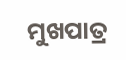ମୁଖପାତ୍ର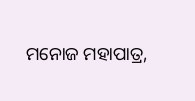ମନୋଜ ମହାପାତ୍ର,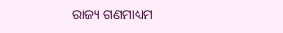ରାଜ୍ୟ ଗଣମାଧ୍ୟମ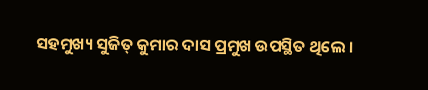ସହମୁଖ୍ୟ ସୁଜିତ୍ କୁମାର ଦାସ ପ୍ରମୁଖ ଉପସ୍ଥିତ ଥିଲେ ।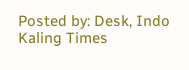Posted by: Desk, Indo Kaling Times